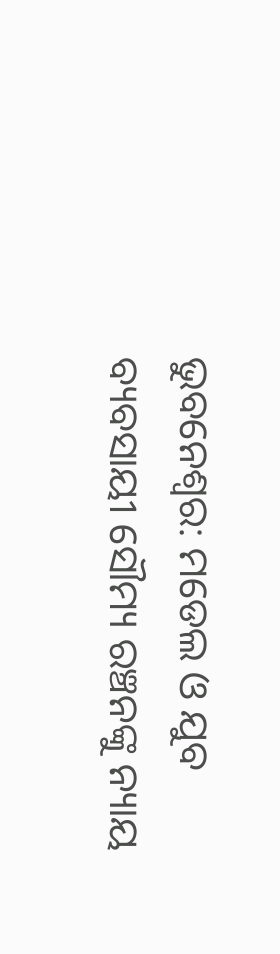ଭୁବନେଶ୍ୱର: ମଡେଲ ଓ ଯୁବ ବ୍ୟବସାୟୀ ସୌମ୍ୟ ରଞ୍ଚନଙ୍କୁ ନ୍ୟାୟ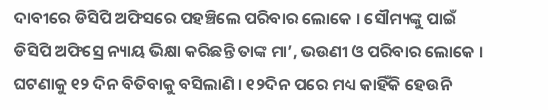ଦାବୀରେ ଡିସିପି ଅଫିସରେ ପହଞ୍ଚିଲେ ପରିବାର ଲୋକେ । ସୌମ୍ୟଙ୍କୁ ପାଇଁ ଡିସିପି ଅଫିସ୍ରେ ନ୍ୟାୟ ଭିକ୍ଷା କରିଛନ୍ତି ତାଙ୍କ ମା’, ଭଉଣୀ ଓ ପରିବାର ଲୋକେ । ଘଟଣାକୁ ୧୨ ଦିନ ବିତିବାକୁ ବସିଲାଣି । ୧୨ଦିନ ପରେ ମଧ୍ୟ କାହିଁକି ହେଉନି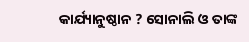କାର୍ଯ୍ୟାନୁଷ୍ଠାନ ? ସୋନାଲି ଓ ତାଙ୍କ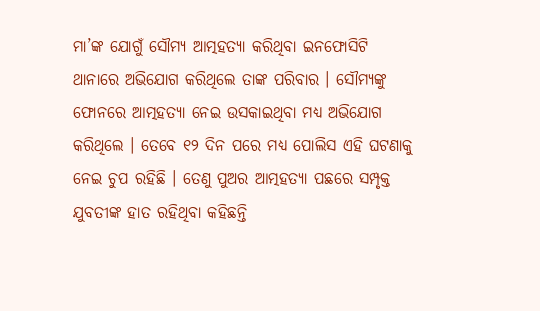ମା’ଙ୍କ ଯୋଗୁଁ ସୌମ୍ୟ ଆତ୍ମହତ୍ୟା କରିଥିବା ଇନଫୋସିଟି ଥାନାରେ ଅଭିଯୋଗ କରିଥିଲେ ତାଙ୍କ ପରିବାର । ସୌମ୍ୟଙ୍କୁ ଫୋନରେ ଆତ୍ମହତ୍ୟା ନେଇ ଉସକାଇଥିବା ମଧ୍ୟ ଅଭିଯୋଗ କରିଥିଲେ । ତେବେ ୧୨ ଦିନ ପରେ ମଧ୍ୟ ପୋଲିସ ଏହି ଘଟଣାକୁ ନେଇ ଚୁପ ରହିଛି । ତେଣୁ ପୁଅର ଆତ୍ମହତ୍ୟା ପଛରେ ସମ୍ପୃକ୍ତ ଯୁବତୀଙ୍କ ହାତ ରହିଥିବା କହିଛନ୍ତି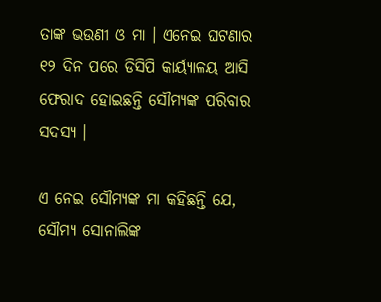ତାଙ୍କ ଭଉଣୀ ଓ ମା । ଏନେଇ ଘଟଣାର ୧୨ ଦିନ ପରେ ଡିସିପି କାର୍ୟ୍ୟାଳୟ ଆସି ଫେରାଦ ହୋଇଛନ୍ତି ସୌମ୍ୟଙ୍କ ପରିବାର ସଦସ୍ୟ ।

ଏ ନେଇ ସୌମ୍ୟଙ୍କ ମା କହିଛନ୍ତି ଯେ, ସୌମ୍ୟ ସୋନାଲିଙ୍କ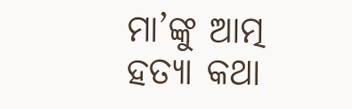ମା’ଙ୍କୁ ଆତ୍ମ ହତ୍ୟା କଥା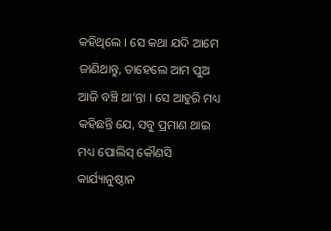କହିଥିଲେ । ସେ କଥା ଯଦି ଆମେ ଜାଣିଥାନ୍ତୁ, ତାହେଲେ ଆମ ପୁଅ ଆଜି ବଞ୍ଚି ଥା’ନ୍ତା । ସେ ଆହୁରି ମଧ୍ୟ କହିଛନ୍ତି ଯେ, ସବୁ ପ୍ରମାଣ ଥାଇ ମଧ୍ୟ ପୋଲିସ୍ କୌଣସି କାର୍ଯ୍ୟାନୁଷ୍ଠାନ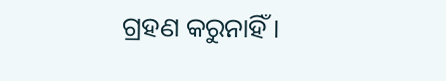ଗ୍ରହଣ କରୁନାହିଁ ।